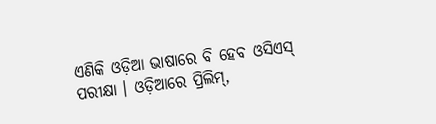ଏଣିକି ଓଡ଼ିଆ ଭାଷାରେ ବି ହେବ ଓସିଏସ୍ ପରୀକ୍ଷା । ଓଡ଼ିଆରେ ପ୍ରିଲିମ୍,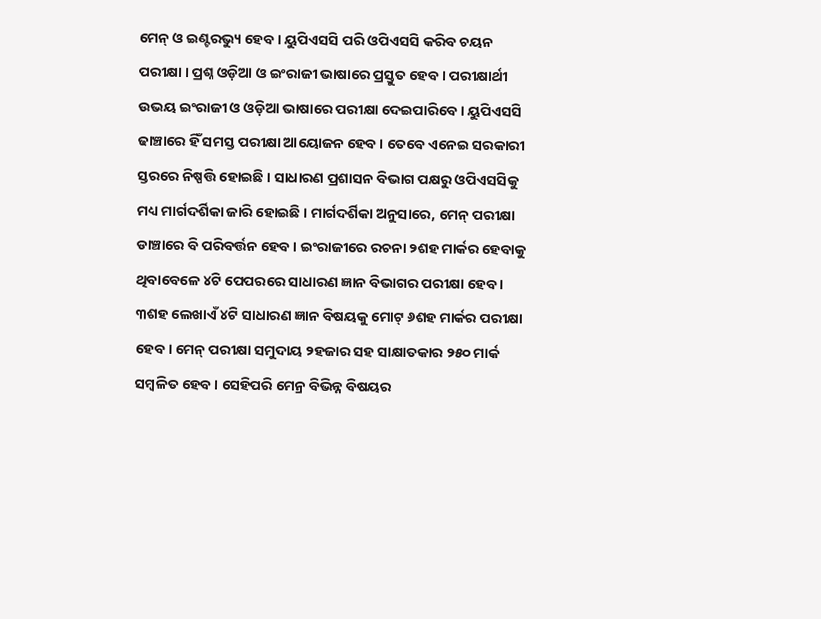ମେନ୍ ଓ ଇଣ୍ଟରଭ୍ୟୁ ହେବ । ୟୁପିଏସସି ପରି ଓପିଏସସି କରିବ ଚୟନ ପରୀକ୍ଷା । ପ୍ରଶ୍ନ ଓଡ଼ିଆ ଓ ଇଂରାଜୀ ଭାଷାରେ ପ୍ରସ୍ତୁତ ହେବ । ପରୀକ୍ଷାର୍ଥୀ ଉଭୟ ଇଂରାଜୀ ଓ ଓଡ଼ିଆ ଭାଷାରେ ପରୀକ୍ଷା ଦେଇପାରିବେ । ୟୁପିଏସସି ଢାଞ୍ଚାରେ ହିଁ ସମସ୍ତ ପରୀକ୍ଷା ଆୟୋଜନ ହେବ । ତେବେ ଏନେଇ ସରକାରୀ ସ୍ତରରେ ନିଷ୍ପତ୍ତି ହୋଇଛି । ସାଧାରଣ ପ୍ରଶାସନ ବିଭାଗ ପକ୍ଷରୁ ଓପିଏସସିକୁ ମଧ୍ୟ ମାର୍ଗଦର୍ଶିକା ଜାରି ହୋଇଛି । ମାର୍ଗଦର୍ଶିକା ଅନୁସାରେ, ମେନ୍ ପରୀକ୍ଷା ଡାଞ୍ଚାରେ ବି ପରିବର୍ତ୍ତନ ହେବ । ଇଂରାଜୀରେ ରଚନା ୨ଶହ ମାର୍କର ହେବାକୁ ଥିବାବେଳେ ୪ଟି ପେପରରେ ସାଧାରଣ ଜ୍ଞାନ ବିଭାଗର ପରୀକ୍ଷା ହେବ । ୩ଶହ ଲେଖାଏଁ ୪ଟି ସାଧାରଣ ଜ୍ଞାନ ବିଷୟକୁ ମୋଟ୍ ୬ଶହ ମାର୍କର ପରୀକ୍ଷା ହେବ । ମେନ୍ ପରୀକ୍ଷା ସମୁଦାୟ ୨ହଜାର ସହ ସାକ୍ଷାତକାର ୨୫୦ ମାର୍କ ସମ୍ବଳିତ ହେବ । ସେହିପରି ମେନ୍ର ବିଭିନ୍ନ ବିଷୟର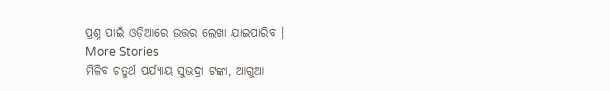ପ୍ରଶ୍ନ ପାଇଁ ଓଡ଼ିଆରେ ଉତ୍ତର ଲେଖା ଯାଇପାରିବ ।
More Stories
ମିଳିବ ଚତୁର୍ଥ ପର୍ଯ୍ୟାୟ ସୁଭଦ୍ରା ଟଙ୍କା, ଆଗୁଆ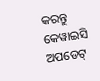କରନ୍ତୁ କେୱାଇସି ଅପଡେଟ୍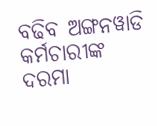ବଢିବ ଅଙ୍ଗନୱାଡି କର୍ମଚାରୀଙ୍କ ଦରମା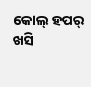କୋଲ୍ ହପର୍ ଖସି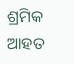ଶ୍ରମିକ ଆହତ